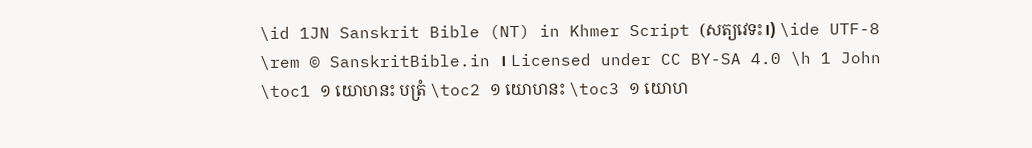\id 1JN Sanskrit Bible (NT) in Khmer Script (សត្យវេទះ।) \ide UTF-8 \rem © SanskritBible.in । Licensed under CC BY-SA 4.0 \h 1 John \toc1 ១ យោហនះ បត្រំ \toc2 ១ យោហនះ \toc3 ១ យោហ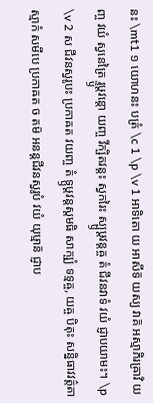នះ \mt1 ១ យោហនះ បត្រំ \c 1 \p \v 1 អាទិតោ យ អាសីទ៑ យស្យ វាគ៑ អស្មាភិរឝ្រាវិ យញ្ច វយំ ស្វនេត្រៃ រ្ទ្ឫឞ្ដវន្តោ យញ្ច វីក្ឞិតវន្តះ ស្វករៃះ ស្ប្ឫឞ្ដវន្តឝ្ច តំ ជីវនវាទំ វយំ ជ្ញាបយាមះ។ \p \v 2 ស ជីវនស្វរូបះ ប្រកាឝត វយញ្ច តំ ទ្ឫឞ្ដវន្តស្តមធិ សាក្ឞ្យំ ទទ្មឝ្ច, យឝ្ច បិតុះ សន្និធាវវត៌្តតាស្មាកំ សមីបេ ប្រកាឝត ច តម៑ អនន្តជីវនស្វរូបំ វយំ យុឞ្មាន៑ ជ្ញាប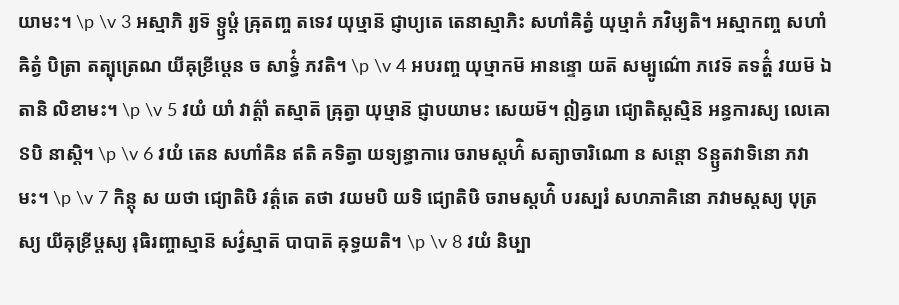យាមះ។ \p \v 3 អស្មាភិ រ្យទ៑ ទ្ឫឞ្ដំ ឝ្រុតញ្ច តទេវ យុឞ្មាន៑ ជ្ញាប្យតេ តេនាស្មាភិះ សហាំឝិត្វំ យុឞ្មាកំ ភវិឞ្យតិ។ អស្មាកញ្ច សហាំឝិត្វំ បិត្រា តត្បុត្រេណ យីឝុខ្រីឞ្ដេន ច សាទ៌្ធំ ភវតិ។ \p \v 4 អបរញ្ច យុឞ្មាកម៑ អានន្ទោ យត៑ សម្បូណ៌ោ ភវេទ៑ តទត៌្ហំ វយម៑ ឯតានិ លិខាមះ។ \p \v 5 វយំ យាំ វាត៌្តាំ តស្មាត៑ ឝ្រុត្វា យុឞ្មាន៑ ជ្ញាបយាមះ សេយម៑។ ឦឝ្វរោ ជ្យោតិស្តស្មិន៑ អន្ធការស្យ លេឝោៜបិ នាស្តិ។ \p \v 6 វយំ តេន សហាំឝិន ឥតិ គទិត្វា យទ្យន្ធាការេ ចរាមស្តហ៌ិ សត្យាចារិណោ ន សន្តោ ៜន្ឫតវាទិនោ ភវាមះ។ \p \v 7 កិន្តុ ស យថា ជ្យោតិឞិ វត៌្តតេ តថា វយមបិ យទិ ជ្យោតិឞិ ចរាមស្តហ៌ិ បរស្បរំ សហភាគិនោ ភវាមស្តស្យ បុត្រស្យ យីឝុខ្រីឞ្ដស្យ រុធិរញ្ចាស្មាន៑ សវ៌្វស្មាត៑ បាបាត៑ ឝុទ្ធយតិ។ \p \v 8 វយំ និឞ្បា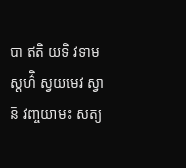បា ឥតិ យទិ វទាមស្តហ៌ិ ស្វយមេវ ស្វាន៑ វញ្ចយាមះ សត្យ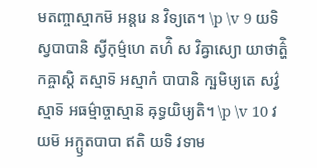មតញ្ចាស្មាកម៑ អន្តរេ ន វិទ្យតេ។ \p \v 9 យទិ ស្វបាបានិ ស្វីកុម៌្មហេ តហ៌ិ ស វិឝ្វាស្យោ យាថាត៌្ហិកឝ្ចាស្តិ តស្មាទ៑ អស្មាកំ បាបានិ ក្ឞមិឞ្យតេ សវ៌្វស្មាទ៑ អធម៌្មាច្ចាស្មាន៑ ឝុទ្ធយិឞ្យតិ។ \p \v 10 វយម៑ អក្ឫតបាបា ឥតិ យទិ វទាម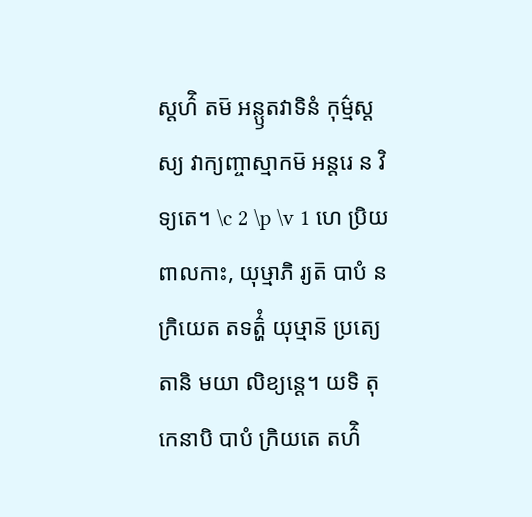ស្តហ៌ិ តម៑ អន្ឫតវាទិនំ កុម៌្មស្តស្យ វាក្យញ្ចាស្មាកម៑ អន្តរេ ន វិទ្យតេ។ \c 2 \p \v 1 ហេ ប្រិយពាលកាះ, យុឞ្មាភិ រ្យត៑ បាបំ ន ក្រិយេត តទត៌្ហំ យុឞ្មាន៑ ប្រត្យេតានិ មយា លិខ្យន្តេ។ យទិ តុ កេនាបិ បាបំ ក្រិយតេ តហ៌ិ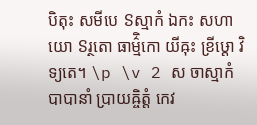បិតុះ សមីបេ ៜស្មាកំ ឯកះ សហាយោ ៜរ្ថតោ ធាម៌្មិកោ យីឝុះ ខ្រីឞ្ដោ វិទ្យតេ។ \p \v 2 ស ចាស្មាកំ បាបានាំ ប្រាយឝ្ចិត្តំ កេវ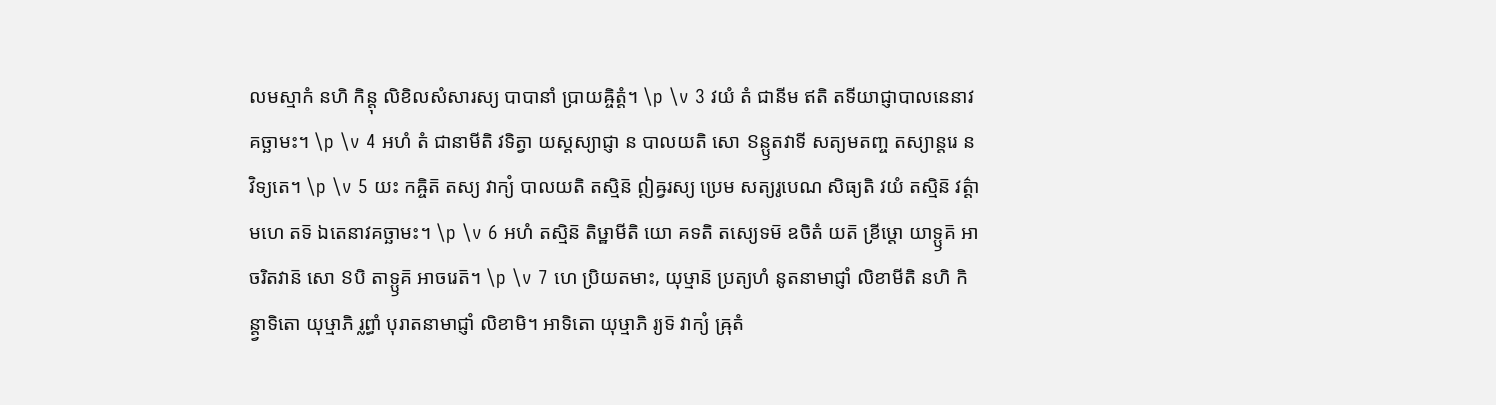លមស្មាកំ នហិ កិន្តុ លិខិលសំសារស្យ បាបានាំ ប្រាយឝ្ចិត្តំ។ \p \v 3 វយំ តំ ជានីម ឥតិ តទីយាជ្ញាបាលនេនាវគច្ឆាមះ។ \p \v 4 អហំ តំ ជានាមីតិ វទិត្វា យស្តស្យាជ្ញា ន បាលយតិ សោ ៜន្ឫតវាទី សត្យមតញ្ច តស្យាន្តរេ ន វិទ្យតេ។ \p \v 5 យះ កឝ្ចិត៑ តស្យ វាក្យំ បាលយតិ តស្មិន៑ ឦឝ្វរស្យ ប្រេម សត្យរូបេណ សិធ្យតិ វយំ តស្មិន៑ វត៌្តាមហេ តទ៑ ឯតេនាវគច្ឆាមះ។ \p \v 6 អហំ តស្មិន៑ តិឞ្ឋាមីតិ យោ គទតិ តស្យេទម៑ ឧចិតំ យត៑ ខ្រីឞ្ដោ យាទ្ឫគ៑ អាចរិតវាន៑ សោ ៜបិ តាទ្ឫគ៑ អាចរេត៑។ \p \v 7 ហេ ប្រិយតមាះ, យុឞ្មាន៑ ប្រត្យហំ នូតនាមាជ្ញាំ លិខាមីតិ នហិ កិន្ត្វាទិតោ យុឞ្មាភិ រ្លព្ធាំ បុរាតនាមាជ្ញាំ លិខាមិ។ អាទិតោ យុឞ្មាភិ រ្យទ៑ វាក្យំ ឝ្រុតំ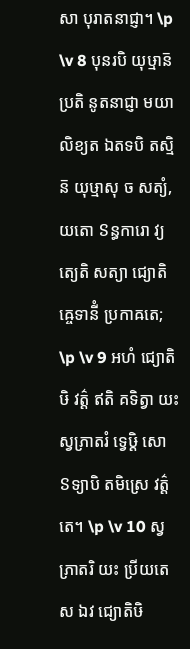សា បុរាតនាជ្ញា។ \p \v 8 បុនរបិ យុឞ្មាន៑ ប្រតិ នូតនាជ្ញា មយា លិខ្យត ឯតទបិ តស្មិន៑ យុឞ្មាសុ ច សត្យំ, យតោ ៜន្ធការោ វ្យត្យេតិ សត្យា ជ្យោតិឝ្ចេទានីំ ប្រកាឝតេ; \p \v 9 អហំ ជ្យោតិឞិ វត៌្ត ឥតិ គទិត្វា យះ ស្វភ្រាតរំ ទ្វេឞ្ដិ សោ ៜទ្យាបិ តមិស្រេ វត៌្តតេ។ \p \v 10 ស្វភ្រាតរិ យះ ប្រីយតេ ស ឯវ ជ្យោតិឞិ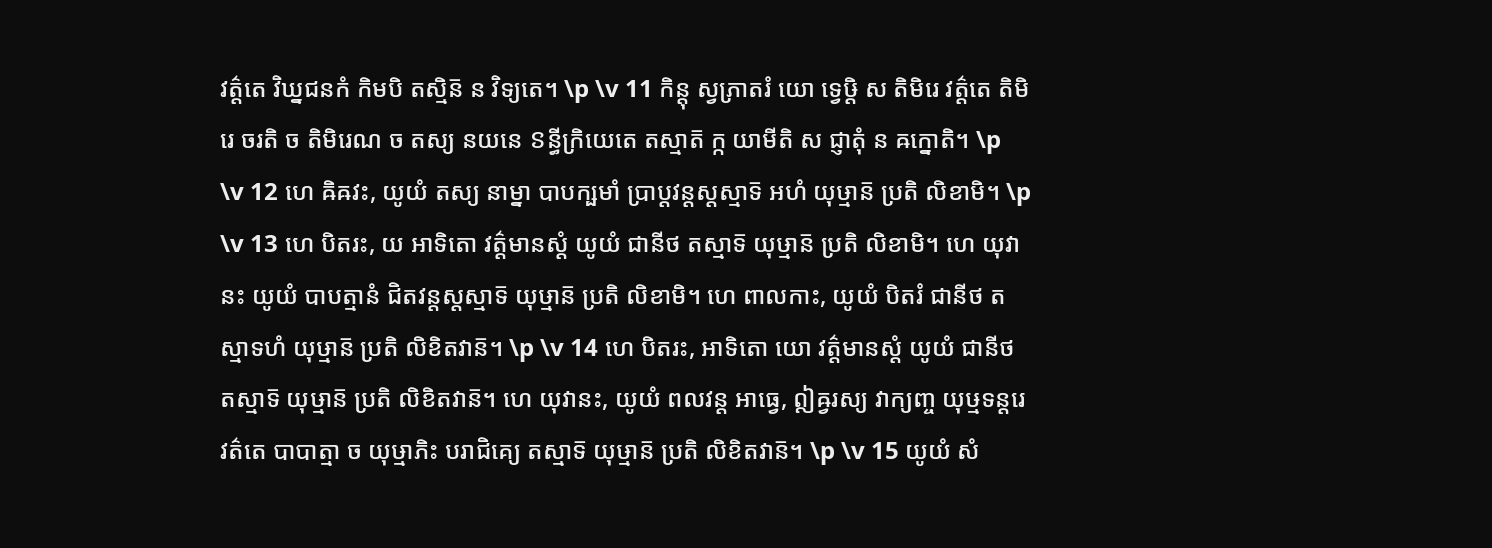វត៌្តតេ វិឃ្នជនកំ កិមបិ តស្មិន៑ ន វិទ្យតេ។ \p \v 11 កិន្តុ ស្វភ្រាតរំ យោ ទ្វេឞ្ដិ ស តិមិរេ វត៌្តតេ តិមិរេ ចរតិ ច តិមិរេណ ច តស្យ នយនេ ៜន្ធីក្រិយេតេ តស្មាត៑ ក្ក យាមីតិ ស ជ្ញាតុំ ន ឝក្នោតិ។ \p \v 12 ហេ ឝិឝវះ, យូយំ តស្យ នាម្នា បាបក្ឞមាំ ប្រាប្តវន្តស្តស្មាទ៑ អហំ យុឞ្មាន៑ ប្រតិ លិខាមិ។ \p \v 13 ហេ បិតរះ, យ អាទិតោ វត៌្តមានស្តំ យូយំ ជានីថ តស្មាទ៑ យុឞ្មាន៑ ប្រតិ លិខាមិ។ ហេ យុវានះ យូយំ បាបត្មានំ ជិតវន្តស្តស្មាទ៑ យុឞ្មាន៑ ប្រតិ លិខាមិ។ ហេ ពាលកាះ, យូយំ បិតរំ ជានីថ តស្មាទហំ យុឞ្មាន៑ ប្រតិ លិខិតវាន៑។ \p \v 14 ហេ បិតរះ, អាទិតោ យោ វត៌្តមានស្តំ យូយំ ជានីថ តស្មាទ៑ យុឞ្មាន៑ ប្រតិ លិខិតវាន៑។ ហេ យុវានះ, យូយំ ពលវន្ត អាធ្វេ, ឦឝ្វរស្យ វាក្យញ្ច យុឞ្មទន្តរេ វត៌តេ បាបាត្មា ច យុឞ្មាភិះ បរាជិគ្យេ តស្មាទ៑ យុឞ្មាន៑ ប្រតិ លិខិតវាន៑។ \p \v 15 យូយំ សំ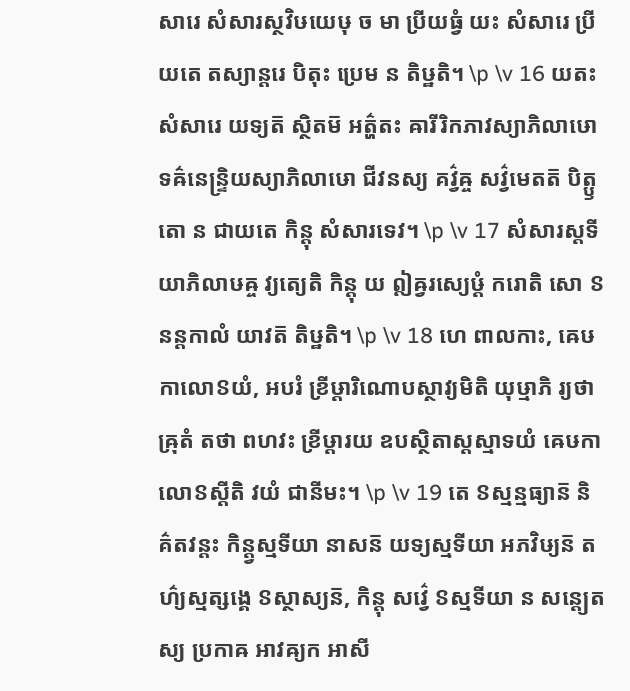សារេ សំសារស្ថវិឞយេឞុ ច មា ប្រីយធ្វំ យះ សំសារេ ប្រីយតេ តស្យាន្តរេ បិតុះ ប្រេម ន តិឞ្ឋតិ។ \p \v 16 យតះ សំសារេ យទ្យត៑ ស្ថិតម៑ អត៌្ហតះ ឝារីរិកភាវស្យាភិលាឞោ ទឝ៌នេន្ទ្រិយស្យាភិលាឞោ ជីវនស្យ គវ៌្វឝ្ច សវ៌្វមេតត៑ បិត្ឫតោ ន ជាយតេ កិន្តុ សំសារទេវ។ \p \v 17 សំសារស្តទីយាភិលាឞឝ្ច វ្យត្យេតិ កិន្តុ យ ឦឝ្វរស្យេឞ្ដំ ករោតិ សោ ៜនន្តកាលំ យាវត៑ តិឞ្ឋតិ។ \p \v 18 ហេ ពាលកាះ, ឝេឞកាលោៜយំ, អបរំ ខ្រីឞ្ដារិណោបស្ថាវ្យមិតិ យុឞ្មាភិ រ្យថា ឝ្រុតំ តថា ពហវះ ខ្រីឞ្ដារយ ឧបស្ថិតាស្តស្មាទយំ ឝេឞកាលោៜស្តីតិ វយំ ជានីមះ។ \p \v 19 តេ ៜស្មន្មធ្យាន៑ និគ៌តវន្តះ កិន្ត្វស្មទីយា នាសន៑ យទ្យស្មទីយា អភវិឞ្យន៑ តហ៌្យស្មត្សង្គេ ៜស្ថាស្យន៑, កិន្តុ សវ៌្វេ ៜស្មទីយា ន សន្ត្យេតស្យ ប្រកាឝ អាវឝ្យក អាសី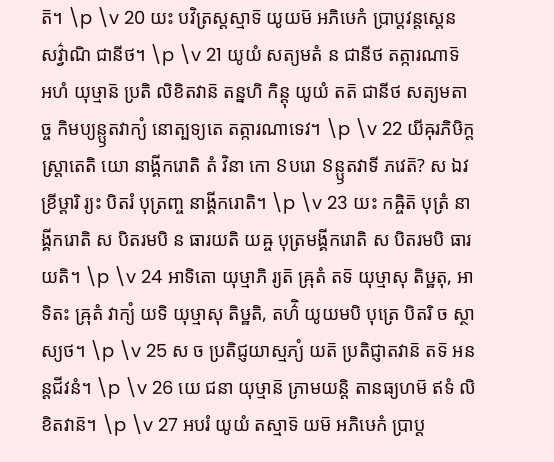ត៑។ \p \v 20 យះ បវិត្រស្តស្មាទ៑ យូយម៑ អភិឞេកំ ប្រាប្តវន្តស្តេន សវ៌្វាណិ ជានីថ។ \p \v 21 យូយំ សត្យមតំ ន ជានីថ តត្ការណាទ៑ អហំ យុឞ្មាន៑ ប្រតិ លិខិតវាន៑ តន្នហិ កិន្តុ យូយំ តត៑ ជានីថ សត្យមតាច្ច កិមប្យន្ឫតវាក្យំ នោត្បទ្យតេ តត្ការណាទេវ។ \p \v 22 យីឝុរភិឞិក្តស្ត្រាតេតិ យោ នាង្គីករោតិ តំ វិនា កោ ៜបរោ ៜន្ឫតវាទី ភវេត៑? ស ឯវ ខ្រីឞ្ដារិ រ្យះ បិតរំ បុត្រញ្ច នាង្គីករោតិ។ \p \v 23 យះ កឝ្ចិត៑ បុត្រំ នាង្គីករោតិ ស បិតរមបិ ន ធារយតិ យឝ្ច បុត្រមង្គីករោតិ ស បិតរមបិ ធារយតិ។ \p \v 24 អាទិតោ យុឞ្មាភិ រ្យត៑ ឝ្រុតំ តទ៑ យុឞ្មាសុ តិឞ្ឋតុ, អាទិតះ ឝ្រុតំ វាក្យំ យទិ យុឞ្មាសុ តិឞ្ឋតិ, តហ៌ិ យូយមបិ បុត្រេ បិតរិ ច ស្ថាស្យថ។ \p \v 25 ស ច ប្រតិជ្ញយាស្មភ្យំ យត៑ ប្រតិជ្ញាតវាន៑ តទ៑ អនន្តជីវនំ។ \p \v 26 យេ ជនា យុឞ្មាន៑ ភ្រាមយន្តិ តានធ្យហម៑ ឥទំ លិខិតវាន៑។ \p \v 27 អបរំ យូយំ តស្មាទ៑ យម៑ អភិឞេកំ ប្រាប្ត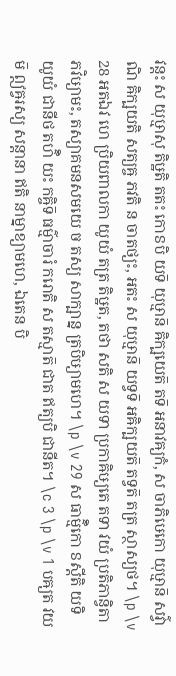វន្តះ ស យុឞ្មាសុ តិឞ្ឋតិ តតះ កោៜបិ យទ៑ យុឞ្មាន៑ ឝិក្ឞយេត៑ តទ៑ អនាវឝ្យកំ, ស ចាភិឞេកោ យុឞ្មាន៑ សវ៌្វាណិ ឝិក្ឞយតិ សត្យឝ្ច ភវតិ ន ចាតថ្យះ, អតះ ស យុឞ្មាន៑ យទ្វទ៑ អឝិក្ឞយត៑ តទ្វត៑ តត្រ ស្ថាស្យថ។ \p \v 28 អតឯវ ហេ ប្រិយពាលកា យូយំ តត្រ តិឞ្ឋត, តថា សតិ ស យទា ប្រកាឝិឞ្យតេ តទា វយំ ប្រតិភាន្វិតា ភវិឞ្យាមះ, តស្យាគមនសមយេ ច តស្យ សាក្ឞាន្ន ត្របិឞ្យាមហេ។ \p \v 29 ស ធាម៌្មិកោ ៜស្តីតិ យទិ យូយំ ជានីថ តហ៌ិ យះ កឝ្ចិទ៑ ធម៌្មាចារំ ករោតិ ស តស្មាត៑ ជាត ឥត្យបិ ជានីត។ \c 3 \p \v 1 បឝ្យត វយម៑ ឦឝ្វរស្យ សន្តានា ឥតិ នាម្នាខ្យាមហេ, ឯតេន បិ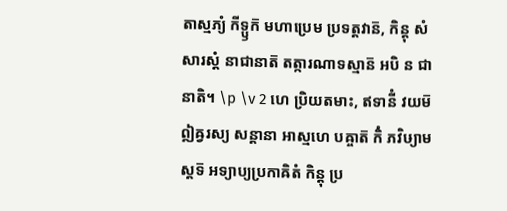តាស្មភ្យំ កីទ្ឫក៑ មហាប្រេម ប្រទត្តវាន៑, កិន្តុ សំសារស្តំ នាជានាត៑ តត្ការណាទស្មាន៑ អបិ ន ជានាតិ។ \p \v 2 ហេ ប្រិយតមាះ, ឥទានីំ វយម៑ ឦឝ្វរស្យ សន្តានា អាស្មហេ បឝ្ចាត៑ កិំ ភវិឞ្យាមស្តទ៑ អទ្យាប្យប្រកាឝិតំ កិន្តុ ប្រ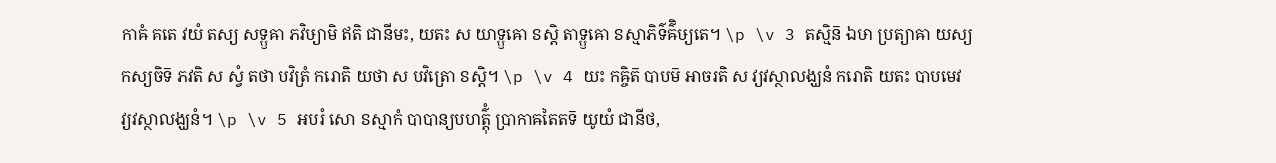កាឝំ គតេ វយំ តស្យ សទ្ឫឝា ភវិឞ្យាមិ ឥតិ ជានីមះ, យតះ ស យាទ្ឫឝោ ៜស្តិ តាទ្ឫឝោ ៜស្មាភិទ៌ឝ៌ិឞ្យតេ។ \p \v 3 តស្មិន៑ ឯឞា ប្រត្យាឝា យស្យ កស្យចិទ៑ ភវតិ ស ស្វំ តថា បវិត្រំ ករោតិ យថា ស បវិត្រោ ៜស្តិ។ \p \v 4 យះ កឝ្ចិត៑ បាបម៑ អាចរតិ ស វ្យវស្ថាលង្ឃនំ ករោតិ យតះ បាបមេវ វ្យវស្ថាលង្ឃនំ។ \p \v 5 អបរំ សោ ៜស្មាកំ បាបាន្យបហត៌្តុំ ប្រាកាឝតៃតទ៑ យូយំ ជានីថ,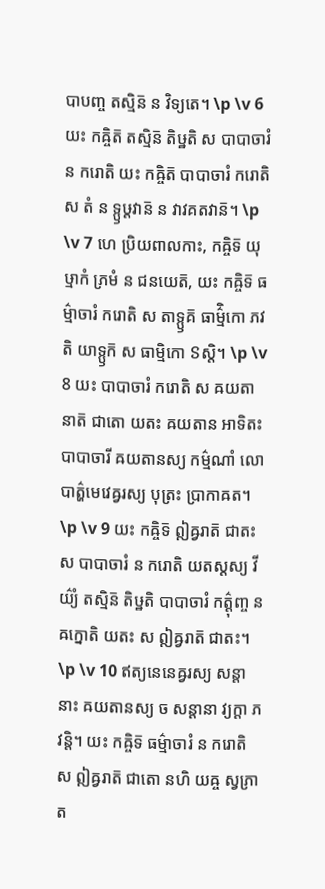បាបញ្ច តស្មិន៑ ន វិទ្យតេ។ \p \v 6 យះ កឝ្ចិត៑ តស្មិន៑ តិឞ្ឋតិ ស បាបាចារំ ន ករោតិ យះ កឝ្ចិត៑ បាបាចារំ ករោតិ ស តំ ន ទ្ឫឞ្ដវាន៑ ន វាវគតវាន៑។ \p \v 7 ហេ ប្រិយពាលកាះ, កឝ្ចិទ៑ យុឞ្មាកំ ភ្រមំ ន ជនយេត៑, យះ កឝ្ចិទ៑ ធម៌្មាចារំ ករោតិ ស តាទ្ឫគ៑ ធាម៌្មិកោ ភវតិ យាទ្ឫក៑ ស ធាម្មិកោ ៜស្តិ។ \p \v 8 យះ បាបាចារំ ករោតិ ស ឝយតានាត៑ ជាតោ យតះ ឝយតាន អាទិតះ បាបាចារី ឝយតានស្យ កម៌្មណាំ លោបាត៌្ហមេវេឝ្វរស្យ បុត្រះ ប្រាកាឝត។ \p \v 9 យះ កឝ្ចិទ៑ ឦឝ្វរាត៑ ជាតះ ស បាបាចារំ ន ករោតិ យតស្តស្យ វីយ៌្យំ តស្មិន៑ តិឞ្ឋតិ បាបាចារំ កត៌្តុញ្ច ន ឝក្នោតិ យតះ ស ឦឝ្វរាត៑ ជាតះ។ \p \v 10 ឥត្យនេនេឝ្វរស្យ សន្តានាះ ឝយតានស្យ ច សន្តានា វ្យក្តា ភវន្តិ។ យះ កឝ្ចិទ៑ ធម៌្មាចារំ ន ករោតិ ស ឦឝ្វរាត៑ ជាតោ នហិ យឝ្ច ស្វភ្រាត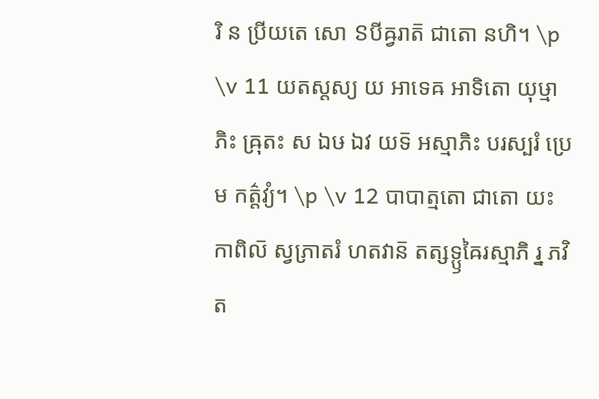រិ ន ប្រីយតេ សោ ៜបីឝ្វរាត៑ ជាតោ នហិ។ \p \v 11 យតស្តស្យ យ អាទេឝ អាទិតោ យុឞ្មាភិះ ឝ្រុតះ ស ឯឞ ឯវ យទ៑ អស្មាភិះ បរស្បរំ ប្រេម កត៌្តវ្យំ។ \p \v 12 បាបាត្មតោ ជាតោ យះ កាពិល៑ ស្វភ្រាតរំ ហតវាន៑ តត្សទ្ឫឝៃរស្មាភិ រ្ន ភវិត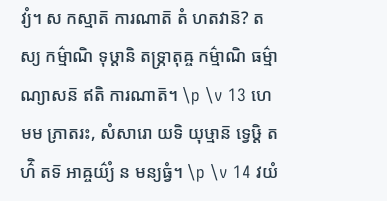វ្យំ។ ស កស្មាត៑ ការណាត៑ តំ ហតវាន៑? តស្យ កម៌្មាណិ ទុឞ្ដានិ តទ្ភ្រាតុឝ្ច កម៌្មាណិ ធម៌្មាណ្យាសន៑ ឥតិ ការណាត៑។ \p \v 13 ហេ មម ភ្រាតរះ, សំសារោ យទិ យុឞ្មាន៑ ទ្វេឞ្ដិ តហ៌ិ តទ៑ អាឝ្ចយ៌្យំ ន មន្យធ្វំ។ \p \v 14 វយំ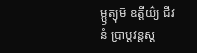ម្ឫត្យុម៑ ឧត្តីយ៌្យ ជីវនំ ប្រាប្តវន្តស្ត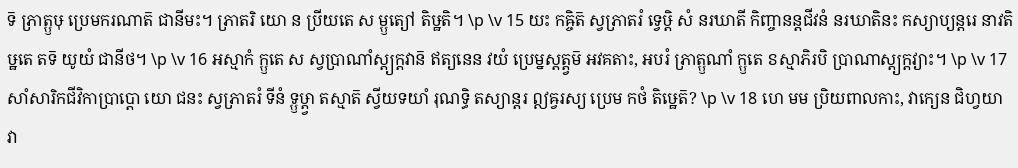ទ៑ ភ្រាត្ឫឞុ ប្រេមករណាត៑ ជានីមះ។ ភ្រាតរិ យោ ន ប្រីយតេ ស ម្ឫត្យៅ តិឞ្ឋតិ។ \p \v 15 យះ កឝ្ចិត៑ ស្វភ្រាតរំ ទ្វេឞ្ដិ សំ នរឃាតី កិញ្ចានន្តជីវនំ នរឃាតិនះ កស្យាប្យន្តរេ នាវតិឞ្ឋតេ តទ៑ យូយំ ជានីថ។ \p \v 16 អស្មាកំ ក្ឫតេ ស ស្វប្រាណាំស្ត្យក្តវាន៑ ឥត្យនេន វយំ ប្រេម្នស្តត្ត្វម៑ អវគតាះ, អបរំ ភ្រាត្ឫណាំ ក្ឫតេ ៜស្មាភិរបិ ប្រាណាស្ត្យក្តវ្យាះ។ \p \v 17 សាំសារិកជីវិកាប្រាប្តោ យោ ជនះ ស្វភ្រាតរំ ទីនំ ទ្ឫឞ្ដ្វា តស្មាត៑ ស្វីយទយាំ រុណទ្ធិ តស្យាន្តរ ឦឝ្វរស្យ ប្រេម កថំ តិឞ្ឋេត៑? \p \v 18 ហេ មម ប្រិយពាលកាះ, វាក្យេន ជិហ្វយា វា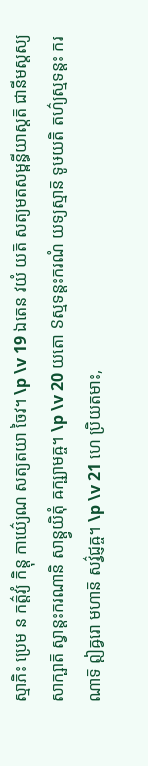ស្មាភិះ ប្រេម ន កត៌្តវ្យំ កិន្តុ កាយ៌្យេណ សត្យតយា ចៃវ។ \p \v 19 ឯតេន វយំ យត៑ សត្យមតសម្ពន្ធីយាស្តត៑ ជានីមស្តស្យ សាក្ឞាត៑ ស្វាន្តះករណានិ សាន្ត្វយិតុំ ឝក្ឞ្យាមឝ្ច។ \p \v 20 យតោ ៜស្មទន្តះករណំ យទ្យស្មាន៑ ទូឞយតិ តហ៌្យស្មទន្តះ ករណាទ៑ ឦឝ្វរោ មហាន៑ សវ៌្វជ្ញឝ្ច។ \p \v 21 ហេ ប្រិយតមាះ,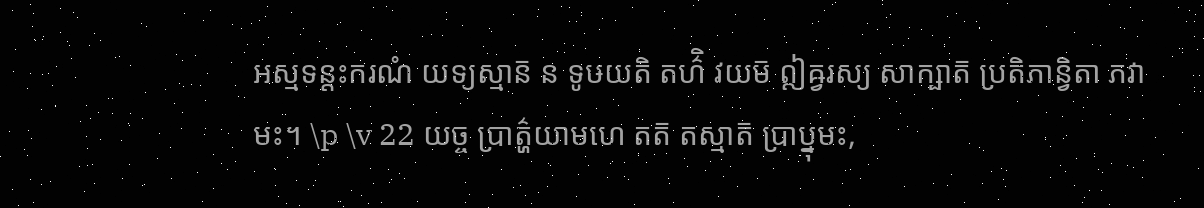អស្មទន្តះករណំ យទ្យស្មាន៑ ន ទូឞយតិ តហ៌ិ វយម៑ ឦឝ្វរស្យ សាក្ឞាត៑ ប្រតិភាន្វិតា ភវាមះ។ \p \v 22 យច្ច ប្រាត៌្ហយាមហេ តត៑ តស្មាត៑ ប្រាប្នុមះ,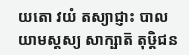យតោ វយំ តស្យាជ្ញាះ បាលយាមស្តស្យ សាក្ឞាត៑ តុឞ្ដិជន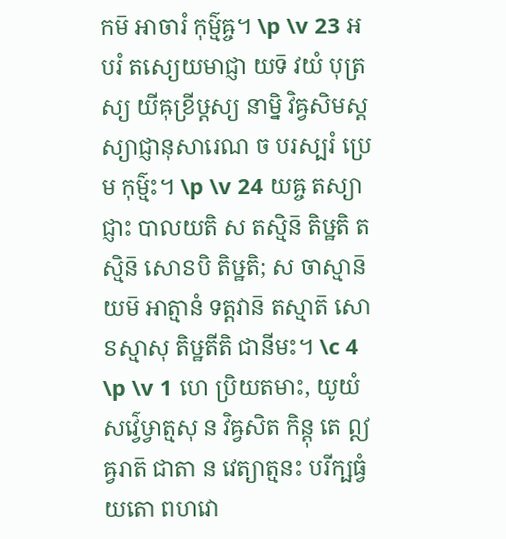កម៑ អាចារំ កុម៌្មឝ្ច។ \p \v 23 អបរំ តស្យេយមាជ្ញា យទ៑ វយំ បុត្រស្យ យីឝុខ្រីឞ្ដស្យ នាម្និ វិឝ្វសិមស្តស្យាជ្ញានុសារេណ ច បរស្បរំ ប្រេម កុម៌្មះ។ \p \v 24 យឝ្ច តស្យាជ្ញាះ បាលយតិ ស តស្មិន៑ តិឞ្ឋតិ តស្មិន៑ សោៜបិ តិឞ្ឋតិ; ស ចាស្មាន៑ យម៑ អាត្មានំ ទត្តវាន៑ តស្មាត៑ សោ ៜស្មាសុ តិឞ្ឋតីតិ ជានីមះ។ \c 4 \p \v 1 ហេ ប្រិយតមាះ, យូយំ សវ៌្វេឞ្វាត្មសុ ន វិឝ្វសិត កិន្តុ តេ ឦឝ្វរាត៑ ជាតា ន វេត្យាត្មនះ បរីក្ឞធ្វំ យតោ ពហវោ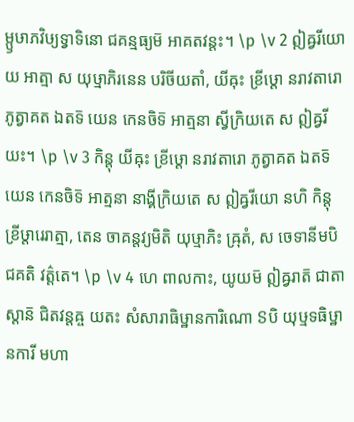ម្ឫឞាភវិឞ្យទ្វាទិនោ ជគន្មធ្យម៑ អាគតវន្តះ។ \p \v 2 ឦឝ្វរីយោ យ អាត្មា ស យុឞ្មាភិរនេន បរិចីយតាំ, យីឝុះ ខ្រីឞ្ដោ នរាវតារោ ភូត្វាគត ឯតទ៑ យេន កេនចិទ៑ អាត្មនា ស្វីក្រិយតេ ស ឦឝ្វរីយះ។ \p \v 3 កិន្តុ យីឝុះ ខ្រីឞ្ដោ នរាវតារោ ភូត្វាគត ឯតទ៑ យេន កេនចិទ៑ អាត្មនា នាង្គីក្រិយតេ ស ឦឝ្វរីយោ នហិ កិន្តុ ខ្រីឞ្ដារេរាត្មា, តេន ចាគន្តវ្យមិតិ យុឞ្មាភិះ ឝ្រុតំ, ស ចេទានីមបិ ជគតិ វត៌្តតេ។ \p \v 4 ហេ ពាលកាះ, យូយម៑ ឦឝ្វរាត៑ ជាតាស្តាន៑ ជិតវន្តឝ្ច យតះ សំសារាធិឞ្ឋានការិណោ ៜបិ យុឞ្មទធិឞ្ឋានការី មហា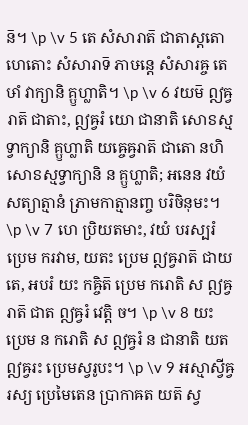ន៑។ \p \v 5 តេ សំសារាត៑ ជាតាស្តតោ ហេតោះ សំសារាទ៑ ភាឞន្តេ សំសារឝ្ច តេឞាំ វាក្យានិ គ្ឫហ្លាតិ។ \p \v 6 វយម៑ ឦឝ្វរាត៑ ជាតាះ, ឦឝ្វរំ យោ ជានាតិ សោៜស្មទ្វាក្យានិ គ្ឫហ្លាតិ យឝ្ចេឝ្វរាត៑ ជាតោ នហិ សោៜស្មទ្វាក្យានិ ន គ្ឫហ្លាតិ; អនេន វយំ សត្យាត្មានំ ភ្រាមកាត្មានញ្ច បរិចិនុមះ។ \p \v 7 ហេ ប្រិយតមាះ, វយំ បរស្បរំ ប្រេម ករវាម, យតះ ប្រេម ឦឝ្វរាត៑ ជាយតេ, អបរំ យះ កឝ្ចិត៑ ប្រេម ករោតិ ស ឦឝ្វរាត៑ ជាត ឦឝ្វរំ វេត្តិ ច។ \p \v 8 យះ ប្រេម ន ករោតិ ស ឦឝ្វរំ ន ជានាតិ យត ឦឝ្វរះ ប្រេមស្វរូបះ។ \p \v 9 អស្មាស្វីឝ្វរស្យ ប្រេមៃតេន ប្រាកាឝត យត៑ ស្វ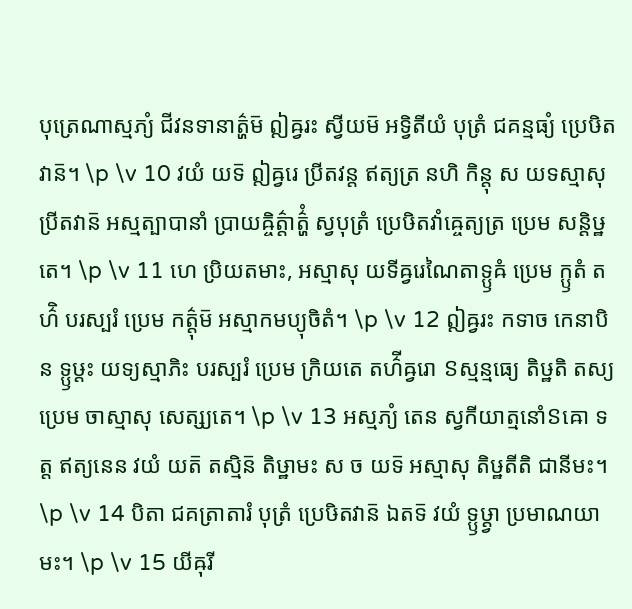បុត្រេណាស្មភ្យំ ជីវនទានាត៌្ហម៑ ឦឝ្វរះ ស្វីយម៑ អទ្វិតីយំ បុត្រំ ជគន្មធ្យំ ប្រេឞិតវាន៑។ \p \v 10 វយំ យទ៑ ឦឝ្វរេ ប្រីតវន្ត ឥត្យត្រ នហិ កិន្តុ ស យទស្មាសុ ប្រីតវាន៑ អស្មត្បាបានាំ ប្រាយឝ្ចិត៌្តាត៌្ហំ ស្វបុត្រំ ប្រេឞិតវាំឝ្ចេត្យត្រ ប្រេម សន្តិឞ្ឋតេ។ \p \v 11 ហេ ប្រិយតមាះ, អស្មាសុ យទីឝ្វរេណៃតាទ្ឫឝំ ប្រេម ក្ឫតំ តហ៌ិ បរស្បរំ ប្រេម កត៌្តុម៑ អស្មាកមប្យុចិតំ។ \p \v 12 ឦឝ្វរះ កទាច កេនាបិ ន ទ្ឫឞ្ដះ យទ្យស្មាភិះ បរស្បរំ ប្រេម ក្រិយតេ តហ៌ីឝ្វរោ ៜស្មន្មធ្យេ តិឞ្ឋតិ តស្យ ប្រេម ចាស្មាសុ សេត្ស្យតេ។ \p \v 13 អស្មភ្យំ តេន ស្វកីយាត្មនោំៜឝោ ទត្ត ឥត្យនេន វយំ យត៑ តស្មិន៑ តិឞ្ឋាមះ ស ច យទ៑ អស្មាសុ តិឞ្ឋតីតិ ជានីមះ។ \p \v 14 បិតា ជគត្រាតារំ បុត្រំ ប្រេឞិតវាន៑ ឯតទ៑ វយំ ទ្ឫឞ្ដ្វា ប្រមាណយាមះ។ \p \v 15 យីឝុរី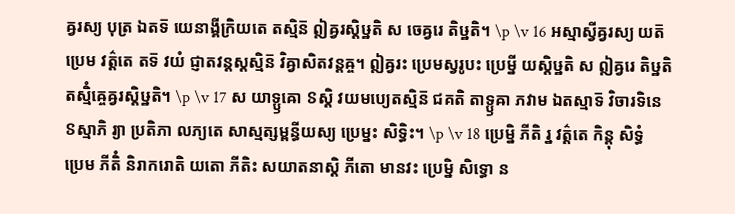ឝ្វរស្យ បុត្រ ឯតទ៑ យេនាង្គីក្រិយតេ តស្មិន៑ ឦឝ្វរស្តិឞ្ឋតិ ស ចេឝ្វរេ តិឞ្ឋតិ។ \p \v 16 អស្មាស្វីឝ្វរស្យ យត៑ ប្រេម វត៌្តតេ តទ៑ វយំ ជ្ញាតវន្តស្តស្មិន៑ វិឝ្វាសិតវន្តឝ្ច។ ឦឝ្វរះ ប្រេមស្វរូបះ ប្រេម្នី យស្តិឞ្ឋតិ ស ឦឝ្វរេ តិឞ្ឋតិ តស្មិំឝ្ចេឝ្វរស្តិឞ្ឋតិ។ \p \v 17 ស យាទ្ឫឝោ ៜស្តិ វយមប្យេតស្មិន៑ ជគតិ តាទ្ឫឝា ភវាម ឯតស្មាទ៑ វិចារទិនេ ៜស្មាភិ រ្យា ប្រតិភា លភ្យតេ សាស្មត្សម្ពន្ធីយស្យ ប្រេម្នះ សិទ្ធិះ។ \p \v 18 ប្រេម្និ ភីតិ រ្ន វត៌្តតេ កិន្តុ សិទ្ធំ ប្រេម ភីតិំ និរាករោតិ យតោ ភីតិះ សយាតនាស្តិ ភីតោ មានវះ ប្រេម្និ សិទ្ធោ ន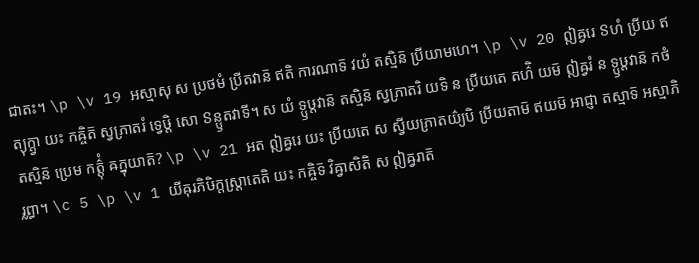ជាតះ។ \p \v 19 អស្មាសុ ស ប្រថមំ ប្រីតវាន៑ ឥតិ ការណាទ៑ វយំ តស្មិន៑ ប្រីយាមហេ។ \p \v 20 ឦឝ្វរេ ៜហំ ប្រីយ ឥត្យុក្ត្វា យះ កឝ្ចិត៑ ស្វភ្រាតរំ ទ្វេឞ្ដិ សោ ៜន្ឫតវាទី។ ស យំ ទ្ឫឞ្ដវាន៑ តស្មិន៑ ស្វភ្រាតរិ យទិ ន ប្រីយតេ តហ៌ិ យម៑ ឦឝ្វរំ ន ទ្ឫឞ្ដវាន៑ កថំ តស្មិន៑ ប្រេម កត៌្តុំ ឝក្នុយាត៑? \p \v 21 អត ឦឝ្វរេ យះ ប្រីយតេ ស ស្វីយភ្រាតយ៌្យបិ ប្រីយតាម៑ ឥយម៑ អាជ្ញា តស្មាទ៑ អស្មាភិ រ្លព្ធា។ \c 5 \p \v 1 យីឝុរភិឞិក្តស្ត្រាតេតិ យះ កឝ្ចិទ៑ វិឝ្វាសិតិ ស ឦឝ្វរាត៑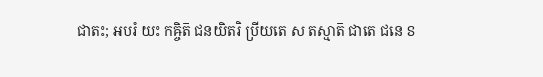ជាតះ; អបរំ យះ កឝ្ចិត៑ ជនយិតរិ ប្រីយតេ ស តស្មាត៑ ជាតេ ជនេ ៜ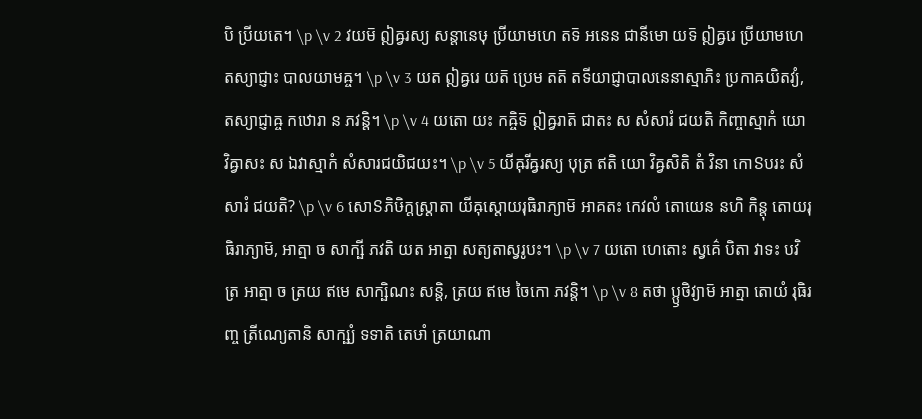បិ ប្រីយតេ។ \p \v 2 វយម៑ ឦឝ្វរស្យ សន្តានេឞុ ប្រីយាមហេ តទ៑ អនេន ជានីមោ យទ៑ ឦឝ្វរេ ប្រីយាមហេ តស្យាជ្ញាះ បាលយាមឝ្ច។ \p \v 3 យត ឦឝ្វរេ យត៑ ប្រេម តត៑ តទីយាជ្ញាបាលនេនាស្មាភិះ ប្រកាឝយិតវ្យំ, តស្យាជ្ញាឝ្ច កឋោរា ន ភវន្តិ។ \p \v 4 យតោ យះ កឝ្ចិទ៑ ឦឝ្វរាត៑ ជាតះ ស សំសារំ ជយតិ កិញ្ចាស្មាកំ យោ វិឝ្វាសះ ស ឯវាស្មាកំ សំសារជយិជយះ។ \p \v 5 យីឝុរីឝ្វរស្យ បុត្រ ឥតិ យោ វិឝ្វសិតិ តំ វិនា កោៜបរះ សំសារំ ជយតិ? \p \v 6 សោៜភិឞិក្តស្ត្រាតា យីឝុស្តោយរុធិរាភ្យាម៑ អាគតះ កេវលំ តោយេន នហិ កិន្តុ តោយរុធិរាភ្យាម៑, អាត្មា ច សាក្ឞី ភវតិ យត អាត្មា សត្យតាស្វរូបះ។ \p \v 7 យតោ ហេតោះ ស្វគ៌េ បិតា វាទះ បវិត្រ អាត្មា ច ត្រយ ឥមេ សាក្ឞិណះ សន្តិ, ត្រយ ឥមេ ចៃកោ ភវន្តិ។ \p \v 8 តថា ប្ឫថិវ្យាម៑ អាត្មា តោយំ រុធិរញ្ច ត្រីណ្យេតានិ សាក្ឞ្យំ ទទាតិ តេឞាំ ត្រយាណា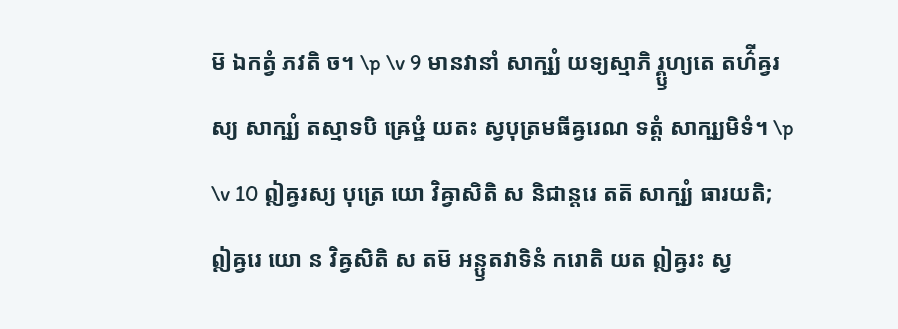ម៑ ឯកត្វំ ភវតិ ច។ \p \v 9 មានវានាំ សាក្ឞ្យំ យទ្យស្មាភិ រ្គ្ឫហ្យតេ តហ៌ីឝ្វរស្យ សាក្ឞ្យំ តស្មាទបិ ឝ្រេឞ្ឋំ យតះ ស្វបុត្រមធីឝ្វរេណ ទត្តំ សាក្ឞ្យមិទំ។ \p \v 10 ឦឝ្វរស្យ បុត្រេ យោ វិឝ្វាសិតិ ស និជាន្តរេ តត៑ សាក្ឞ្យំ ធារយតិ; ឦឝ្វរេ យោ ន វិឝ្វសិតិ ស តម៑ អន្ឫតវាទិនំ ករោតិ យត ឦឝ្វរះ ស្វ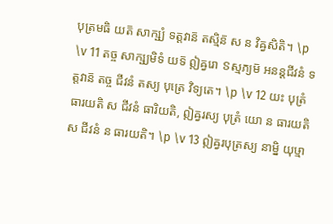បុត្រមធិ យត៑ សាក្ឞ្យំ ទត្តវាន៑ តស្មិន៑ ស ន វិឝ្វសិតិ។ \p \v 11 តច្ច សាក្ឞ្យមិទំ យទ៑ ឦឝ្វរោ ៜស្មភ្យម៑ អនន្តជីវនំ ទត្តវាន៑ តច្ច ជីវនំ តស្យ បុត្រេ វិទ្យតេ។ \p \v 12 យះ បុត្រំ ធារយតិ ស ជីវនំ ធារិយតិ, ឦឝ្វរស្យ បុត្រំ យោ ន ធារយតិ ស ជីវនំ ន ធារយតិ។ \p \v 13 ឦឝ្វរបុត្រស្យ នាម្និ យុឞ្មា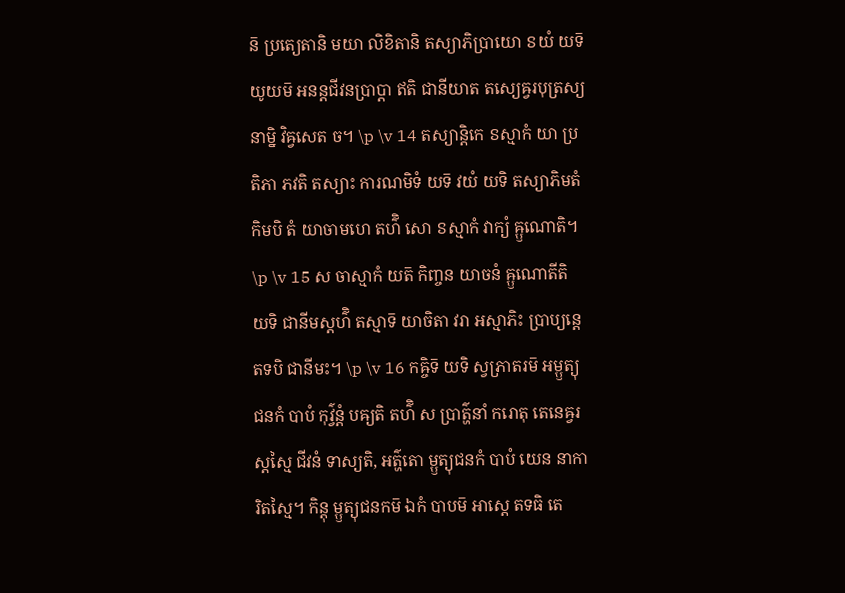ន៑ ប្រត្យេតានិ មយា លិខិតានិ តស្យាភិប្រាយោ ៜយំ យទ៑ យូយម៑ អនន្តជីវនប្រាប្តា ឥតិ ជានីយាត តស្យេឝ្វរបុត្រស្យ នាម្និ វិឝ្វសេត ច។ \p \v 14 តស្យាន្តិកេ ៜស្មាកំ យា ប្រតិភា ភវតិ តស្យាះ ការណមិទំ យទ៑ វយំ យទិ តស្យាភិមតំ កិមបិ តំ យាចាមហេ តហ៌ិ សោ ៜស្មាកំ វាក្យំ ឝ្ឫណោតិ។ \p \v 15 ស ចាស្មាកំ យត៑ កិញ្ចន យាចនំ ឝ្ឫណោតីតិ យទិ ជានីមស្តហ៌ិ តស្មាទ៑ យាចិតា វរា អស្មាភិះ ប្រាប្យន្តេ តទបិ ជានីមះ។ \p \v 16 កឝ្ចិទ៑ យទិ ស្វភ្រាតរម៑ អម្ឫត្យុជនកំ បាបំ កុវ៌្វន្តំ បឝ្យតិ តហ៌ិ ស ប្រាត៌្ហនាំ ករោតុ តេនេឝ្វរស្តស្មៃ ជីវនំ ទាស្យតិ, អត៌្ហតោ ម្ឫត្យុជនកំ បាបំ យេន នាការិតស្មៃ។ កិន្តុ ម្ឫត្យុជនកម៑ ឯកំ បាបម៑ អាស្តេ តទធិ តេ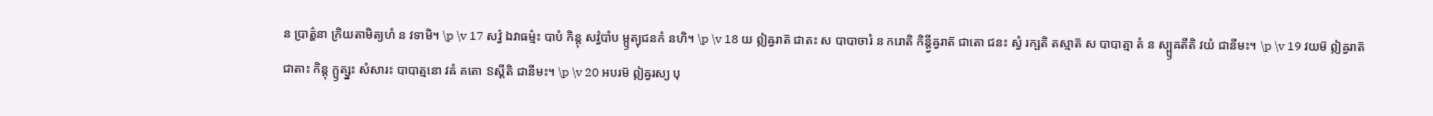ន ប្រាត៌្ហនា ក្រិយតាមិត្យហំ ន វទាមិ។ \p \v 17 សវ៌្វ ឯវាធម៌្មះ បាបំ កិន្តុ សវ៌្វបាំប ម្ឫត្យុជនកំ នហិ។ \p \v 18 យ ឦឝ្វរាត៑ ជាតះ ស បាបាចារំ ន ករោតិ កិន្ត្វីឝ្វរាត៑ ជាតោ ជនះ ស្វំ រក្ឞតិ តស្មាត៑ ស បាបាត្មា តំ ន ស្ប្ឫឝតីតិ វយំ ជានីមះ។ \p \v 19 វយម៑ ឦឝ្វរាត៑ ជាតាះ កិន្តុ ក្ឫត្ស្នះ សំសារះ បាបាត្មនោ វឝំ គតោ ៜស្តីតិ ជានីមះ។ \p \v 20 អបរម៑ ឦឝ្វរស្យ បុ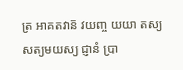ត្រ អាគតវាន៑ វយញ្ច យយា តស្យ សត្យមយស្យ ជ្ញានំ ប្រា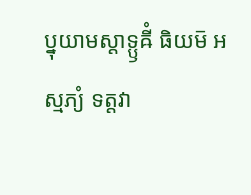ប្នុយាមស្តាទ្ឫឝីំ ធិយម៑ អស្មភ្យំ ទត្តវា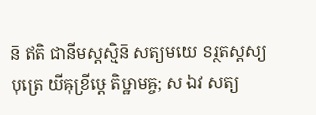ន៑ ឥតិ ជានីមស្តស្មិន៑ សត្យមយេ ៜរ្ថតស្តស្យ បុត្រេ យីឝុខ្រីឞ្ដេ តិឞ្ឋាមឝ្ច; ស ឯវ សត្យ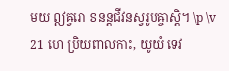មយ ឦឝ្វរោ ៜនន្តជីវនស្វរូបឝ្ចាស្តិ។ \p \v 21 ហេ ប្រិយពាលកាះ, យូយំ ទេវ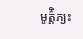មូត៌្តិភ្យះ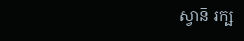ស្វាន៑ រក្ឞ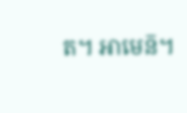ត។ អាមេន៑។